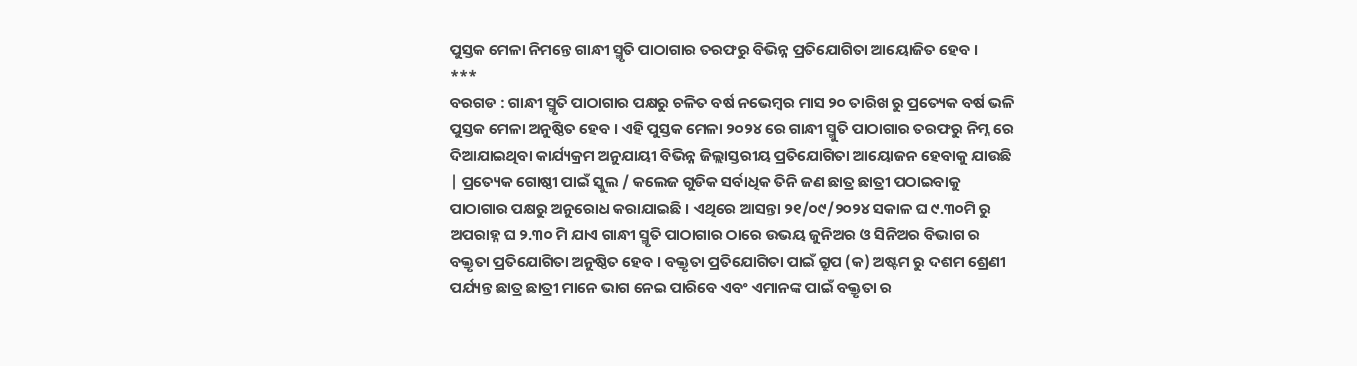ପୁସ୍ତକ ମେଳା ନିମନ୍ତେ ଗାନ୍ଧୀ ସ୍ମୃତି ପାଠାଗାର ତରଫରୁ ବିଭିନ୍ନ ପ୍ରତିଯୋଗିତା ଆୟୋଜିତ ହେବ ।
***
ବରଗଡ : ଗାନ୍ଧୀ ସ୍ମୃତି ପାଠାଗାର ପକ୍ଷରୁ ଚଳିତ ବର୍ଷ ନଭେମ୍ବର ମାସ ୨୦ ତାରିଖ ରୁ ପ୍ରତ୍ୟେକ ବର୍ଷ ଭଳି ପୁସ୍ତକ ମେଳା ଅନୁଷ୍ଠିତ ହେବ । ଏହି ପୁସ୍ତକ ମେଳା ୨୦୨୪ ରେ ଗାନ୍ଧୀ ସ୍ମୁତି ପାଠାଗାର ତରଫରୁ ନିମ୍ନ ରେ ଦିଆଯାଇଥିବା କାର୍ଯ୍ୟକ୍ରମ ଅନୁଯାୟୀ ବିଭିନ୍ନ ଜିଲ୍ଲାସ୍ତରୀୟ ପ୍ରତିଯୋଗିତା ଆୟୋଜନ ହେବାକୁ ଯାଉଛି | ପ୍ରତ୍ୟେକ ଗୋଷ୍ଠୀ ପାଇଁ ସ୍କୁଲ / କଲେଜ ଗୁଡିକ ସର୍ବାଧିକ ତିନି ଜଣ ଛାତ୍ର ଛାତ୍ରୀ ପଠାଇବାକୁ ପାଠାଗାର ପକ୍ଷରୁ ଅନୁରୋଧ କରାଯାଇଛି । ଏଥିରେ ଆସନ୍ତା ୨୧/୦୯/୨୦୨୪ ସକାଳ ଘ ୯.୩୦ମି ରୁ ଅପରାହ୍ନ ଘ ୨.୩୦ ମି ଯାଏ ଗାନ୍ଧୀ ସ୍ମୃତି ପାଠାଗାର ଠାରେ ଉଭୟ ଜୁନିଅର ଓ ସିନିଅର ବିଭାଗ ର ବକ୍ତୃତା ପ୍ରତିଯୋଗିତା ଅନୁଷ୍ଠିତ ହେବ । ବକ୍ତୃତା ପ୍ରତିଯୋଗିତା ପାଇଁ ଗ୍ରୁପ (କ) ଅଷ୍ଟମ ରୁ ଦଶମ ଶ୍ରେଣୀ ପର୍ଯ୍ୟନ୍ତ ଛାତ୍ର ଛାତ୍ରୀ ମାନେ ଭାଗ ନେଇ ପାରିବେ ଏବଂ ଏମାନଙ୍କ ପାଇଁ ବକ୍ତୃତା ର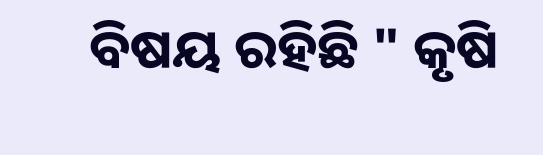ବିଷୟ ରହିଛି " କୃଷି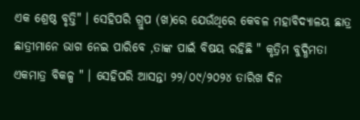ଏକ ଶ୍ରେଷ୍ଠ ବୃତ୍ତି" । ସେହିପରି ଗ୍ରୁପ (ଖ)ରେ ଯେଉଁଥିରେ କେବଳ ମହାବିଦ୍ୟାଳୟ ଛାତ୍ର ଛାତ୍ରୀମାନେ ଭାଗ ନେଇ ପାରିବେ ,ତାଙ୍କ ପାଇଁ ବିଷୟ ରହିଛି " କୃତ୍ରିମ ବୁଦ୍ଧିମତା ଏକମାତ୍ର ବିକଳ୍ପ " । ସେହିପରି ଆସନ୍ତା ୨୨/୦୯/୨୦୨୪ ତାରିଖ ଦିନ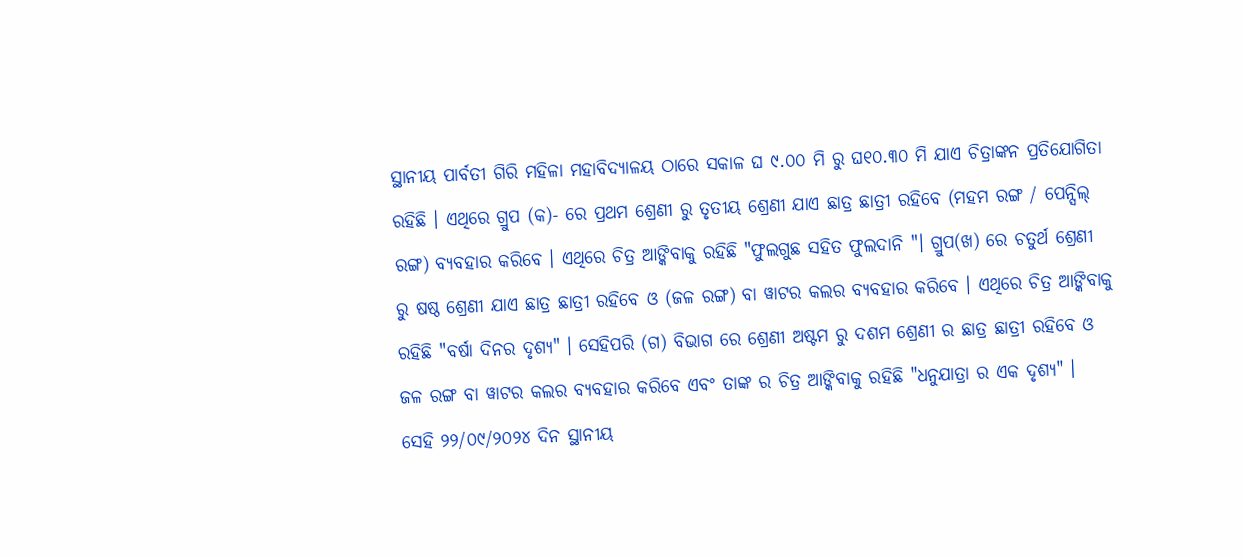ସ୍ଥାନୀୟ ପାର୍ବତୀ ଗିରି ମହିଳା ମହାବିଦ୍ୟାଳୟ ଠାରେ ସକାଳ ଘ ୯.୦୦ ମି ରୁ ଘ୧୦.୩୦ ମି ଯାଏ ଚିତ୍ରାଙ୍କନ ପ୍ରତିଯୋଗିତା ରହିଛି । ଏଥିରେ ଗ୍ରୁପ (କ)- ରେ ପ୍ରଥମ ଶ୍ରେଣୀ ରୁ ତୃତୀୟ ଶ୍ରେଣୀ ଯାଏ ଛାତ୍ର ଛାତ୍ରୀ ରହିବେ (ମହମ ରଙ୍ଗ / ପେନ୍ସିଲ୍ ରଙ୍ଗ) ବ୍ୟବହାର କରିବେ । ଏଥିରେ ଚିତ୍ର ଆଙ୍କିବାକୁ ରହିଛି "ଫୁଲଗୁଛ ସହିତ ଫୁଲଦାନି "। ଗ୍ରୁପ(ଖ) ରେ ଚତୁର୍ଥ ଶ୍ରେଣୀ ରୁ ଷଷ୍ଠ ଶ୍ରେଣୀ ଯାଏ ଛାତ୍ର ଛାତ୍ରୀ ରହିବେ ଓ (ଜଳ ରଙ୍ଗ) ବା ୱାଟର କଲର ବ୍ୟବହାର କରିବେ । ଏଥିରେ ଚିତ୍ର ଆଙ୍କିବାକୁ ରହିଛି "ବର୍ଷା ଦିନର ଦୃଶ୍ୟ" । ସେହିପରି (ଗ) ବିଭାଗ ରେ ଶ୍ରେଣୀ ଅଷ୍ଟମ ରୁ ଦଶମ ଶ୍ରେଣୀ ର ଛାତ୍ର ଛାତ୍ରୀ ରହିବେ ଓ ଜଳ ରଙ୍ଗ ବା ୱାଟର କଲର ବ୍ୟବହାର କରିବେ ଏବଂ ତାଙ୍କ ର ଚିତ୍ର ଆଙ୍କିବାକୁ ରହିଛି "ଧନୁଯାତ୍ରା ର ଏକ ଦୃଶ୍ୟ" ।
ସେହି ୨୨/୦୯/୨୦୨୪ ଦିନ ସ୍ଥାନୀୟ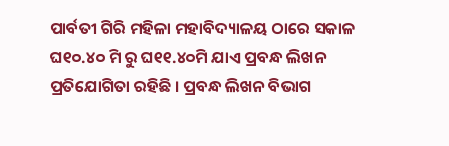ପାର୍ବତୀ ଗିରି ମହିଳା ମହାବିଦ୍ୟାଳୟ ଠାରେ ସକାଳ ଘ୧୦.୪୦ ମି ରୁ ଘ୧୧.୪୦ମି ଯାଏ ପ୍ରବନ୍ଧ ଲିଖନ ପ୍ରତିଯୋଗିତା ରହିଛି । ପ୍ରବନ୍ଧ ଲିଖନ ବିଭାଗ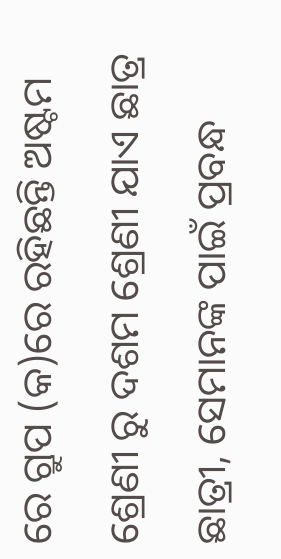ରେ ଗ୍ରୁପ (କ)ରେ ରହିଛନ୍ତି ଅଷ୍ଟମ ଶ୍ରେଣୀ ରୁ ଦଶମ ଶ୍ରେଣୀ ଯାଏ ଛାତ୍ର ଛାତ୍ରୀ, ସେମାନଙ୍କ ପାଇଁ ପ୍ରବନ୍ଧ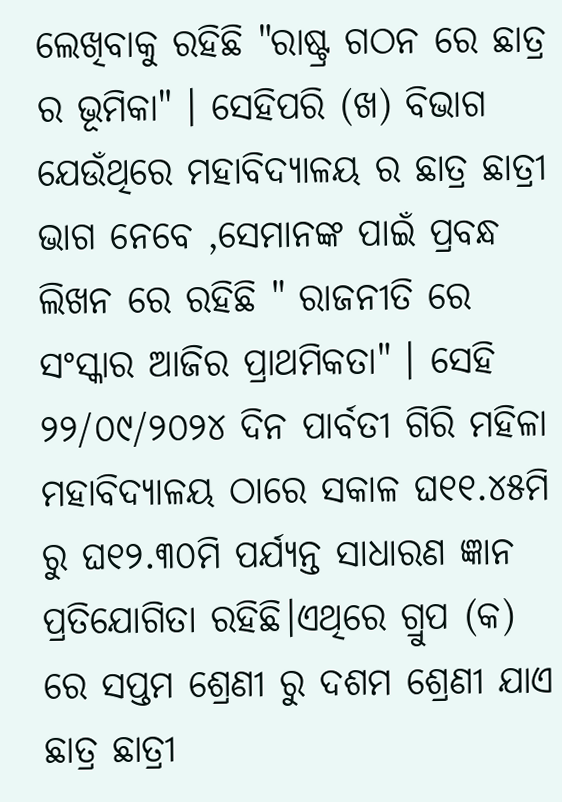ଲେଖିବାକୁ ରହିଛି "ରାଷ୍ଟ୍ର ଗଠନ ରେ ଛାତ୍ର ର ଭୂମିକା" । ସେହିପରି (ଖ) ବିଭାଗ ଯେଉଁଥିରେ ମହାବିଦ୍ୟାଳୟ ର ଛାତ୍ର ଛାତ୍ରୀ ଭାଗ ନେବେ ,ସେମାନଙ୍କ ପାଇଁ ପ୍ରବନ୍ଧ ଲିଖନ ରେ ରହିଛି " ରାଜନୀତି ରେ ସଂସ୍କାର ଆଜିର ପ୍ରାଥମିକତା" । ସେହି ୨୨/୦୯/୨୦୨୪ ଦିନ ପାର୍ବତୀ ଗିରି ମହିଳା ମହାବିଦ୍ୟାଳୟ ଠାରେ ସକାଳ ଘ୧୧.୪୫ମି ରୁ ଘ୧୨.୩୦ମି ପର୍ଯ୍ୟନ୍ତ ସାଧାରଣ ଜ୍ଞାନ ପ୍ରତିଯୋଗିତା ରହିଛି।ଏଥିରେ ଗ୍ରୁପ (କ) ରେ ସପ୍ତମ ଶ୍ରେଣୀ ରୁ ଦଶମ ଶ୍ରେଣୀ ଯାଏ ଛାତ୍ର ଛାତ୍ରୀ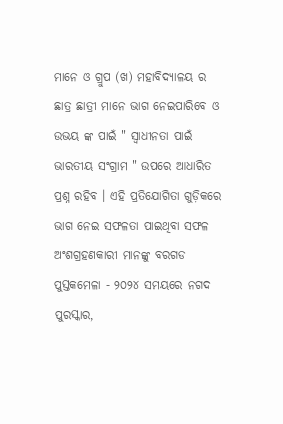ମାନେ ଓ ଗ୍ରୁପ (ଖ) ମହାବିଦ୍ୟାଳୟ ର ଛାତ୍ର ଛାତ୍ରୀ ମାନେ ଭାଗ ନେଇପାରିବେ ଓ ଉଭୟ ଙ୍କ ପାଇଁ " ସ୍ଵାଧୀନତା ପାଇଁ ଭାରତୀୟ ସଂଗ୍ରାମ " ଉପରେ ଆଧାରିତ ପ୍ରଶ୍ନ ରହିବ । ଏହି ପ୍ରତିଯୋଗିତା ଗୁଡ଼ିକରେ ଭାଗ ନେଇ ସଫଳତା ପାଇଥିବା ସଫଳ ଅଂଶଗ୍ରହଣକାରୀ ମାନଙ୍କୁ ବରଗଡ ପୁସ୍ତକମେଳା - ୨୦୨୪ ସମୟରେ ନଗଦ ପୁରସ୍କାର,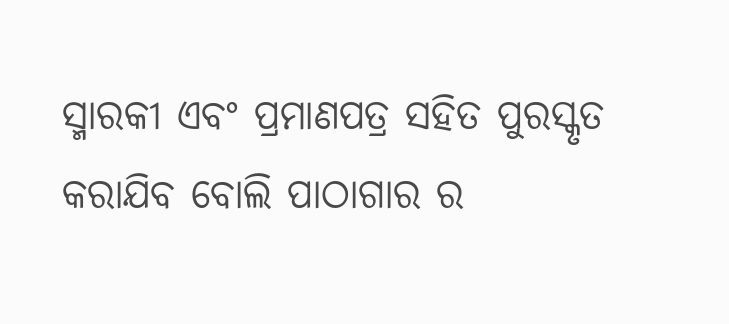ସ୍ମାରକୀ ଏବଂ ପ୍ରମାଣପତ୍ର ସହିତ ପୁରସ୍କୃତ କରାଯିବ ବୋଲି ପାଠାଗାର ର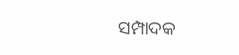ସମ୍ପାଦକ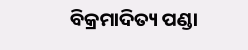ବିକ୍ରମାଦିତ୍ୟ ପଣ୍ଡା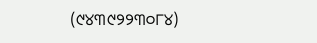(୯୪୩୯୨୨୩୦୮୪)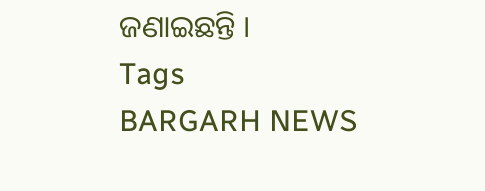ଜଣାଇଛନ୍ତି ।
Tags
BARGARH NEWS